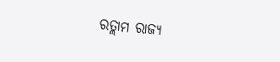ରତ୍ଲାମ ରାଜ୍ୟ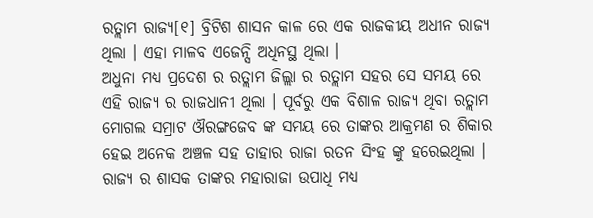ରତ୍ଲାମ ରାଜ୍ୟ[୧] ବ୍ରିଟିଶ ଶାସନ କାଳ ରେ ଏକ ରାଜକୀୟ ଅଧୀନ ରାଜ୍ୟ ଥିଲା । ଏହା ମାଳବ ଏଜେନ୍ସି ଅଧିନସ୍ଥ ଥିଲା ।
ଅଧୁନା ମଧ୍ୟ ପ୍ରଦେଶ ର ରତ୍ଲାମ ଜିଲ୍ଲା ର ରତ୍ଲାମ ସହର ସେ ସମୟ ରେ ଏହି ରାଜ୍ୟ ର ରାଜଧାନୀ ଥିଲା । ପୂର୍ବରୁ ଏକ ବିଶାଳ ରାଜ୍ୟ ଥିବା ରତ୍ଲାମ ମୋଗଲ ସମ୍ରାଟ ଔରଙ୍ଗଜେବ ଙ୍କ ସମୟ ରେ ତାଙ୍କର ଆକ୍ରମଣ ର ଶିକାର ହେଇ ଅନେକ ଅଞ୍ଚଳ ସହ ତାହାର ରାଜା ରତନ ସିଂହ ଙ୍କୁ ହରେଇଥିଲା । ରାଜ୍ୟ ର ଶାସକ ତାଙ୍କର ମହାରାଜା ଉପାଧି ମଧ୍ୟ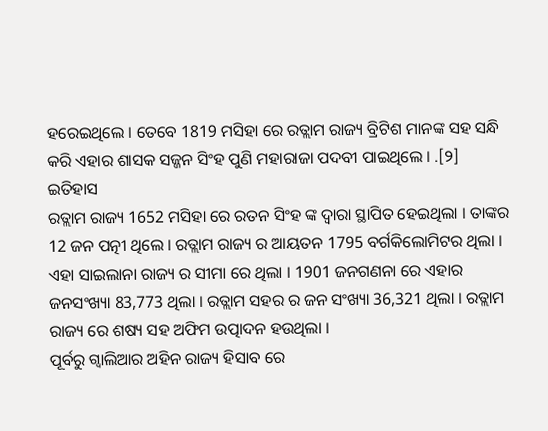ହରେଇଥିଲେ । ତେବେ 1819 ମସିହା ରେ ରତ୍ଲାମ ରାଜ୍ୟ ବ୍ରିଟିଶ ମାନଙ୍କ ସହ ସନ୍ଧି କରି ଏହାର ଶାସକ ସଜ୍ଜନ ସିଂହ ପୁଣି ମହାରାଜା ପଦବୀ ପାଇଥିଲେ । .[୨]
ଇତିହାସ
ରତ୍ଲାମ ରାଜ୍ୟ 1652 ମସିହା ରେ ରତନ ସିଂହ ଙ୍କ ଦ୍ଵାରା ସ୍ଥାପିତ ହେଇଥିଲା । ତାଙ୍କର 12 ଜନ ପତ୍ନୀ ଥିଲେ । ରତ୍ଲାମ ରାଜ୍ୟ ର ଆୟତନ 1795 ବର୍ଗକିଲୋମିଟର ଥିଲା । ଏହା ସାଇଲାନା ରାଜ୍ୟ ର ସୀମା ରେ ଥିଲା । 1901 ଜନଗଣନା ରେ ଏହାର ଜନସଂଖ୍ୟା 83,773 ଥିଲା । ରତ୍ଲାମ ସହର ର ଜନ ସଂଖ୍ୟା 36,321 ଥିଲା । ରତ୍ଲାମ ରାଜ୍ୟ ରେ ଶଷ୍ୟ ସହ ଅଫିମ ଉତ୍ପାଦନ ହଉଥିଲା ।
ପୂର୍ବରୁ ଗ୍ଵାଲିଆର ଅହିନ ରାଜ୍ୟ ହିସାବ ରେ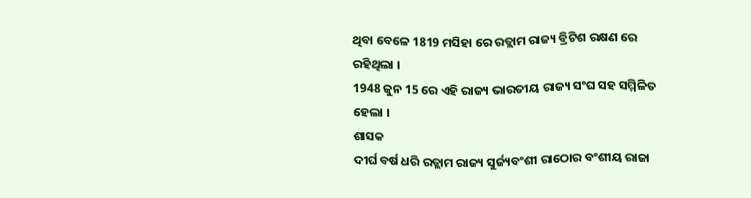ଥିବା ବେଳେ 1819 ମସିହା ରେ ରତ୍ଲାମ ରାଜ୍ୟ ବ୍ରିଟିଶ ରକ୍ଷଣ ରେ ରହିଥିଲା ।
1948 ଜୁନ 15 ରେ ଏହି ରାଜ୍ୟ ଭାରତୀୟ ରାଜ୍ୟ ସଂଘ ସହ ସମ୍ମିଳିତ ହେଲା ।
ଶାସକ
ଦୀର୍ଘ ବର୍ଷ ଧରି ରତ୍ଲାମ ରାଜ୍ୟ ସୁର୍ଜ୍ୟବଂଶୀ ରାଠୋର ବଂଶୀୟ ରାଜା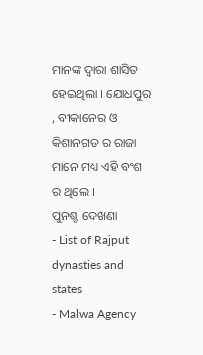ମାନଙ୍କ ଦ୍ଵାରା ଶାସିତ ହେଇଥିଲା । ଯୋଧପୁର , ବୀକାନେର ଓ କିଶାନଗଡ ର ରାଜା ମାନେ ମଧ୍ୟ ଏହି ବଂଶ ର ଥିଲେ ।
ପୁନଶ୍ଚ ଦେଖଣା
- List of Rajput dynasties and states
- Malwa Agency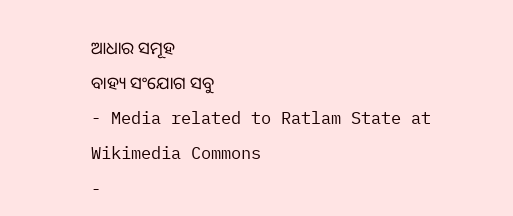ଆଧାର ସମୂହ
ବାହ୍ୟ ସଂଯୋଗ ସବୁ
- Media related to Ratlam State at Wikimedia Commons
-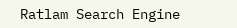Ratlam Search Engine